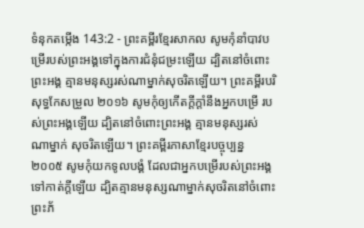ទំនុកតម្កើង 143:2 - ព្រះគម្ពីរខ្មែរសាកល សូមកុំនាំបាវបម្រើរបស់ព្រះអង្គទៅក្នុងការជំនុំជម្រះឡើយ ដ្បិតនៅចំពោះព្រះអង្គ គ្មានមនុស្សរស់ណាម្នាក់សុចរិតឡើយ។ ព្រះគម្ពីរបរិសុទ្ធកែសម្រួល ២០១៦ សូមកុំឲ្យកើតក្ដីក្ដាំនឹងអ្នកបម្រើ របស់ព្រះអង្គឡើយ ដ្បិតនៅចំពោះព្រះអង្គ គ្មានមនុស្សរស់ណាម្នាក់ សុចរិតឡើយ។ ព្រះគម្ពីរភាសាខ្មែរបច្ចុប្បន្ន ២០០៥ សូមកុំយកទូលបង្គំ ដែលជាអ្នកបម្រើរបស់ព្រះអង្គទៅកាត់ក្ដីឡើយ ដ្បិតគ្មានមនុស្សណាម្នាក់សុចរិតនៅចំពោះ ព្រះភ័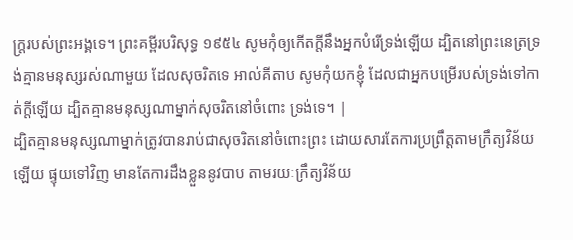ក្ត្ររបស់ព្រះអង្គទេ។ ព្រះគម្ពីរបរិសុទ្ធ ១៩៥៤ សូមកុំឲ្យកើតក្តីនឹងអ្នកបំរើទ្រង់ឡើយ ដ្បិតនៅព្រះនេត្រទ្រង់គ្មានមនុស្សរស់ណាមួយ ដែលសុចរិតទេ អាល់គីតាប សូមកុំយកខ្ញុំ ដែលជាអ្នកបម្រើរបស់ទ្រង់ទៅកាត់ក្តីឡើយ ដ្បិតគ្មានមនុស្សណាម្នាក់សុចរិតនៅចំពោះ ទ្រង់ទេ។ |
ដ្បិតគ្មានមនុស្សណាម្នាក់ត្រូវបានរាប់ជាសុចរិតនៅចំពោះព្រះ ដោយសារតែការប្រព្រឹត្តតាមក្រឹត្យវិន័យឡើយ ផ្ទុយទៅវិញ មានតែការដឹងខ្លួននូវបាប តាមរយៈក្រឹត្យវិន័យ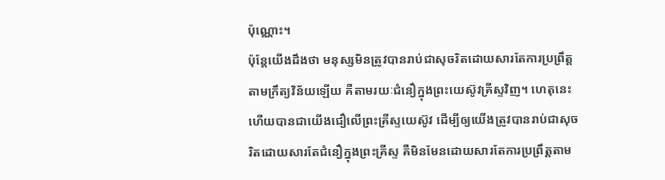ប៉ុណ្ណោះ។
ប៉ុន្តែយើងដឹងថា មនុស្សមិនត្រូវបានរាប់ជាសុចរិតដោយសារតែការប្រព្រឹត្តតាមក្រឹត្យវិន័យឡើយ គឺតាមរយៈជំនឿក្នុងព្រះយេស៊ូវគ្រីស្ទវិញ។ ហេតុនេះហើយបានជាយើងជឿលើព្រះគ្រីស្ទយេស៊ូវ ដើម្បីឲ្យយើងត្រូវបានរាប់ជាសុចរិតដោយសារតែជំនឿក្នុងព្រះគ្រីស្ទ គឺមិនមែនដោយសារតែការប្រព្រឹត្តតាម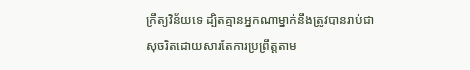ក្រឹត្យវិន័យទេ ដ្បិតគ្មានអ្នកណាម្នាក់នឹងត្រូវបានរាប់ជាសុចរិតដោយសារតែការប្រព្រឹត្តតាម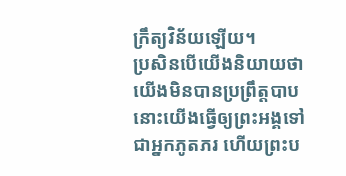ក្រឹត្យវិន័យឡើយ។
ប្រសិនបើយើងនិយាយថា យើងមិនបានប្រព្រឹត្តបាប នោះយើងធ្វើឲ្យព្រះអង្គទៅជាអ្នកភូតភរ ហើយព្រះប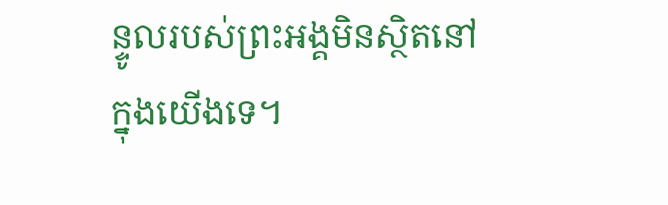ន្ទូលរបស់ព្រះអង្គមិនស្ថិតនៅក្នុងយើងទេ។